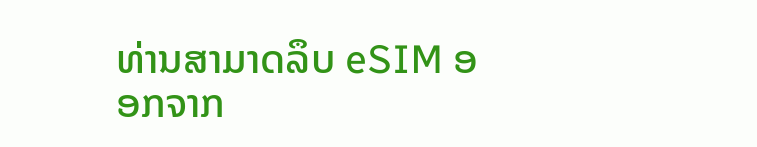ທ່ານສາມາດລຶບ eSIM ອອກຈາກ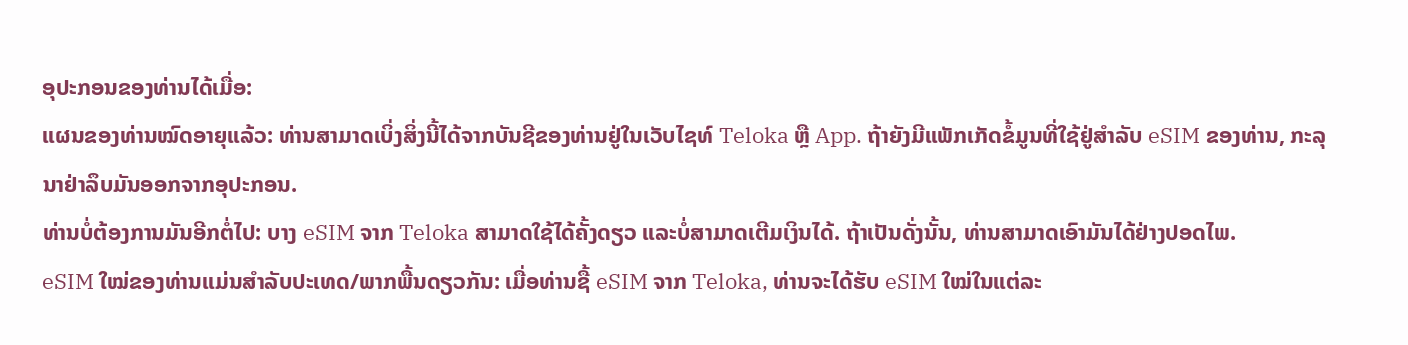ອຸປະກອນຂອງທ່ານໄດ້ເມື່ອ:
ແຜນຂອງທ່ານໝົດອາຍຸແລ້ວ: ທ່ານສາມາດເບິ່ງສິ່ງນີ້ໄດ້ຈາກບັນຊີຂອງທ່ານຢູ່ໃນເວັບໄຊທ໌ Teloka ຫຼື App. ຖ້າຍັງມີແພັກເກັດຂໍ້ມູນທີ່ໃຊ້ຢູ່ສໍາລັບ eSIM ຂອງທ່ານ, ກະລຸນາຢ່າລຶບມັນອອກຈາກອຸປະກອນ.
ທ່ານບໍ່ຕ້ອງການມັນອີກຕໍ່ໄປ: ບາງ eSIM ຈາກ Teloka ສາມາດໃຊ້ໄດ້ຄັ້ງດຽວ ແລະບໍ່ສາມາດເຕີມເງິນໄດ້. ຖ້າເປັນດັ່ງນັ້ນ, ທ່ານສາມາດເອົາມັນໄດ້ຢ່າງປອດໄພ.
eSIM ໃໝ່ຂອງທ່ານແມ່ນສຳລັບປະເທດ/ພາກພື້ນດຽວກັນ: ເມື່ອທ່ານຊື້ eSIM ຈາກ Teloka, ທ່ານຈະໄດ້ຮັບ eSIM ໃໝ່ໃນແຕ່ລະ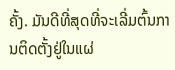ຄັ້ງ. ມັນດີທີ່ສຸດທີ່ຈະເລີ່ມຕົ້ນການຕິດຕັ້ງຢູ່ໃນແຜ່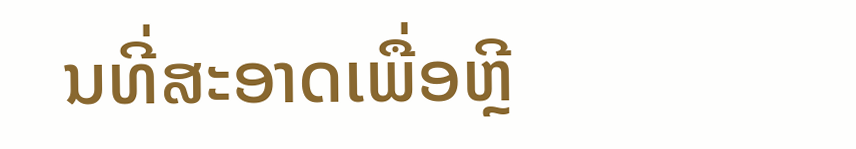ນທີ່ສະອາດເພື່ອຫຼີ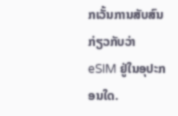ກເວັ້ນການສັບສົນກ່ຽວກັບວ່າ eSIM ຢູ່ໃນອຸປະກອນໃດ.